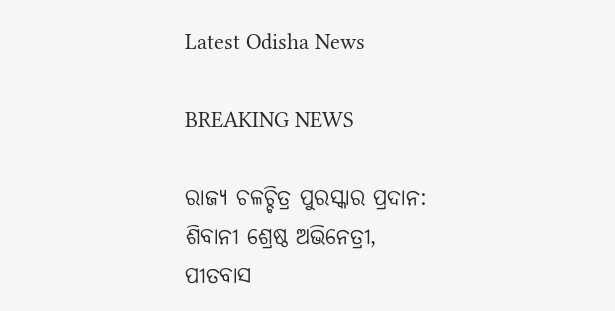Latest Odisha News

BREAKING NEWS

ରାଜ୍ୟ ଚଳଚ୍ଚିତ୍ର ପୁରସ୍କାର ପ୍ରଦାନ: ଶିବାନୀ ଶ୍ରେଷ୍ଠ ଅଭିନେତ୍ରୀ, ପୀତବାସ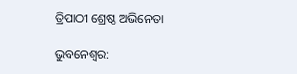ତ୍ରିପାଠୀ ଶ୍ରେଷ୍ଠ ଅଭିନେତା

ଭୁବନେଶ୍ୱର: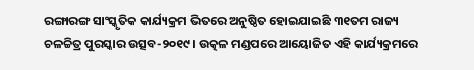ରଙ୍ଗାରଙ୍ଗ ସାଂସ୍କୃତିକ କାର୍ଯ୍ୟକ୍ରମ ଭିତରେ ଅନୁଷ୍ଠିତ ହୋଇଯାଇଛି ୩୧ତମ ରାଜ୍ୟ ଚଳଚ୍ଚିତ୍ର ପୁରସ୍କାର ଉତ୍ସବ-୨୦୧୯ । ଉତ୍କଳ ମଣ୍ଡପରେ ଆୟୋଜିତ ଏହି କାର୍ଯ୍ୟକ୍ରମରେ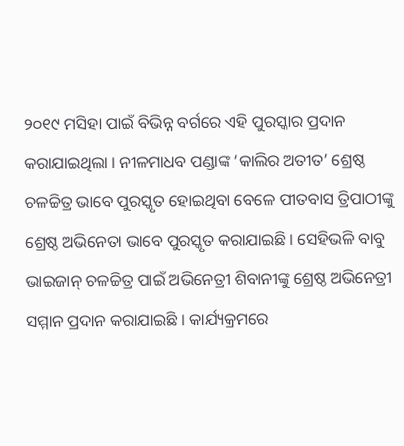୨୦୧୯ ମସିହା ପାଇଁ ବିଭିନ୍ନ ବର୍ଗରେ ଏହି ପୁରସ୍କାର ପ୍ରଦାନ କରାଯାଇଥିଲା । ନୀଳମାଧବ ପଣ୍ଡାଙ୍କ ‘କାଲିର ଅତୀତ’ ଶ୍ରେଷ୍ଠ ଚଳଚ୍ଚିତ୍ର ଭାବେ ପୁରସ୍କୃତ ହୋଇଥିବା ବେଳେ ପୀତବାସ ତ୍ରିପାଠୀଙ୍କୁ ଶ୍ରେଷ୍ଠ ଅଭିନେତା ଭାବେ ପୁରସ୍କୃତ କରାଯାଇଛି । ସେହିଭଳି ବାବୁ ଭାଇଜାନ୍ ଚଳଚ୍ଚିତ୍ର ପାଇଁ ଅଭିନେତ୍ରୀ ଶିବାନୀଙ୍କୁ ଶ୍ରେଷ୍ଠ ଅଭିନେତ୍ରୀ ସମ୍ମାନ ପ୍ରଦାନ କରାଯାଇଛି । କାର୍ଯ୍ୟକ୍ରମରେ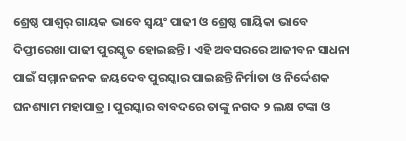ଶ୍ରେଷ୍ଠ ପାଶ୍ୱର୍ ଗାୟକ ଭାବେ ସ୍ୱୟଂ ପାଢୀ ଓ ଶ୍ରେଷ୍ଠ ଗାୟିକା ଭାବେ ଦିପ୍ତୀରେଖା ପାଢୀ ପୁରସ୍କୃତ ହୋଇଛନ୍ତି । ଏହି ଅବସରରେ ଆଜୀବନ ସାଧନା ପାଇଁ ସମ୍ମାନଜନକ ଜୟଦେବ ପୁରସ୍କାର ପାଇଛନ୍ତି ନିର୍ମାତା ଓ ନିର୍ଦ୍ଦେଶକ ଘନଶ୍ୟାମ ମହାପାତ୍ର । ପୁରସ୍କାର ବାବଦରେ ତାଙ୍କୁ ନଗଦ ୨ ଲକ୍ଷ ଟଙ୍କା ଓ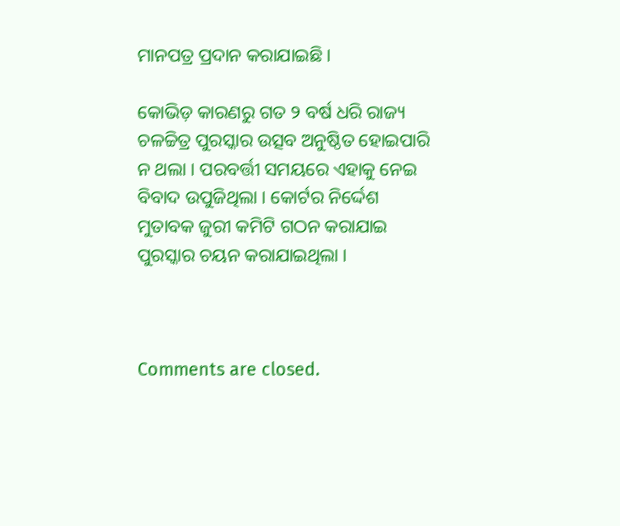ମାନପତ୍ର ପ୍ରଦାନ କରାଯାଇଛି ।

କୋଭିଡ଼ କାରଣରୁ ଗତ ୨ ବର୍ଷ ଧରି ରାଜ୍ୟ ଚଳଚ୍ଚିତ୍ର ପୁରସ୍କାର ଉତ୍ସବ ଅନୁଷ୍ଠିତ ହୋଇପାରି ନ ଥଲା । ପରବର୍ତ୍ତୀ ସମୟରେ ଏହାକୁ ନେଇ ବିବାଦ ଉପୁଜିଥିଲା । କୋର୍ଟର ନିର୍ଦ୍ଦେଶ ମୁତାବକ ଜୁରୀ କମିଟି ଗଠନ କରାଯାଇ ପୁରସ୍କାର ଚୟନ କରାଯାଇଥିଲା ।



Comments are closed.